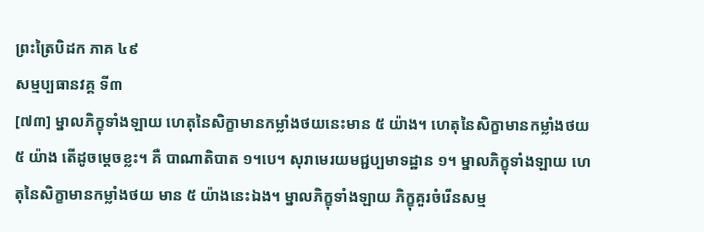ព្រះត្រៃបិដក ភាគ ៤៩
សម្មប្បធានវគ្គ ទី៣
[៧៣] ម្នាលភិក្ខុទាំងឡាយ ហេតុនៃសិក្ខាមានកម្លាំងថយនេះមាន ៥ យ៉ាង។ ហេតុនៃសិក្ខាមានកម្លាំងថយ ៥ យ៉ាង តើដូចម្ដេចខ្លះ។ គឺ បាណាតិបាត ១។បេ។ សុរាមេរយមជ្ជប្បមាទដ្ឋាន ១។ ម្នាលភិក្ខុទាំងឡាយ ហេតុនៃសិក្ខាមានកម្លាំងថយ មាន ៥ យ៉ាងនេះឯង។ ម្នាលភិក្ខុទាំងឡាយ ភិក្ខុគួរចំរើនសម្ម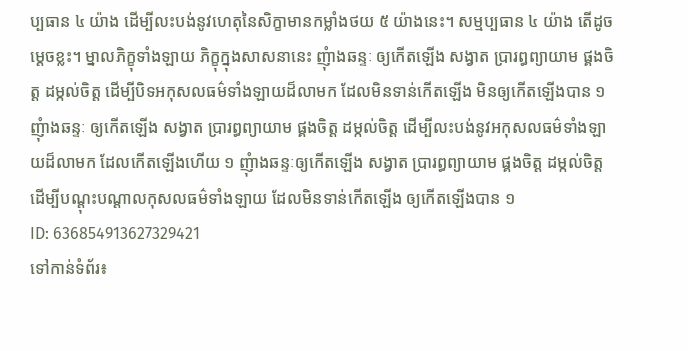ប្បធាន ៤ យ៉ាង ដើម្បីលះបង់នូវហេតុនៃសិក្ខាមានកម្លាំងថយ ៥ យ៉ាងនេះ។ សម្មប្បធាន ៤ យ៉ាង តើដូចម្ដេចខ្លះ។ ម្នាលភិក្ខុទាំងឡាយ ភិក្ខុក្នុងសាសនានេះ ញុំាងឆន្ទៈ ឲ្យកើតឡើង សង្វាត ប្រារព្ធព្យាយាម ផ្គងចិត្ត ដម្កល់ចិត្ត ដើម្បីបិទអកុសលធម៌ទាំងឡាយដ៏លាមក ដែលមិនទាន់កើតឡើង មិនឲ្យកើតឡើងបាន ១ ញុំាងឆន្ទៈ ឲ្យកើតឡើង សង្វាត ប្រារព្ធព្យាយាម ផ្គងចិត្ត ដម្កល់ចិត្ត ដើម្បីលះបង់នូវអកុសលធម៌ទាំងឡាយដ៏លាមក ដែលកើតឡើងហើយ ១ ញុំាងឆន្ទៈឲ្យកើតឡើង សង្វាត ប្រារព្ធព្យាយាម ផ្គងចិត្ត ដម្កល់ចិត្ត ដើម្បីបណ្តុះបណ្តាលកុសលធម៌ទាំងឡាយ ដែលមិនទាន់កើតឡើង ឲ្យកើតឡើងបាន ១
ID: 636854913627329421
ទៅកាន់ទំព័រ៖